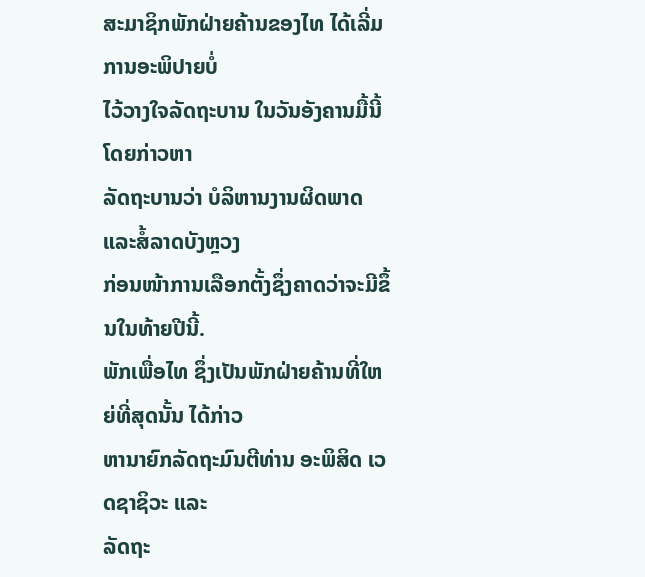ສະມາຊິກພັກຝ່າຍຄ້ານຂອງໄທ ໄດ້ເລີ່ມການອະພິປາຍບໍ່
ໄວ້ວາງໃຈລັດຖະບານ ໃນວັນອັງຄານມື້ນີ້ ໂດຍກ່າວຫາ
ລັດຖະບານວ່າ ບໍລິຫານງານຜິດພາດແລະສໍ້ລາດບັງຫຼວງ
ກ່ອນໜ້າການເລືອກຕັ້ງຊຶ່ງຄາດວ່າຈະມີຂຶ້ນໃນທ້າຍປີນີ້.
ພັກເພື່ອໄທ ຊຶ່ງເປັນພັກຝ່າຍຄ້ານທີ່ໃຫຍ່ທີ່ສຸດນັ້ນ ໄດ້ກ່າວ
ຫານາຍົກລັດຖະມົນຕີທ່ານ ອະພິສິດ ເວດຊາຊິວະ ແລະ
ລັດຖະ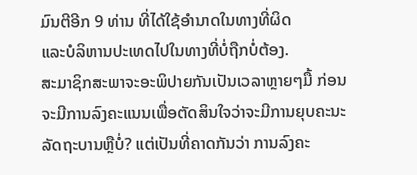ມົນຕີອີກ 9 ທ່ານ ທີ່ໄດ້ໃຊ້ອໍານາດໃນທາງທີ່ຜິດ
ແລະບໍລິຫານປະເທດໄປໃນທາງທີ່ບໍ່ຖືກບໍ່ຕ້ອງ.
ສະມາຊິກສະພາຈະອະພິປາຍກັນເປັນເວລາຫຼາຍໆມື້ ກ່ອນ
ຈະມີການລົງຄະແນນເພື່ອຕັດສິນໃຈວ່າຈະມີການຍຸບຄະນະ
ລັດຖະບານຫຼືບໍ່? ແຕ່ເປັນທີ່ຄາດກັນວ່າ ການລົງຄະ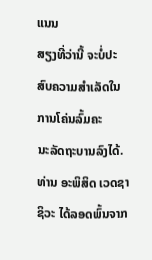ແນນ
ສຽງທີ່ວ່ານີ້ ຈະບໍ່ປະສົບຄວາມສຳເລັດໃນການໂຄ່ນລົ້ມຄະ
ນະລັດຖະບານລົງໄດ້.
ທ່ານ ອະພິສິດ ເວດຊາຊິວະ ໄດ້ລອດພົ້ນຈາກ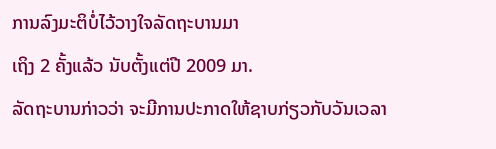ການລົງມະຕິບໍ່ໄວ້ວາງໃຈລັດຖະບານມາ
ເຖິງ 2 ຄັ້ງແລ້ວ ນັບຕັ້ງແຕ່ປີ 2009 ມາ.
ລັດຖະບານກ່າວວ່າ ຈະມີການປະກາດໃຫ້ຊາບກ່ຽວກັບວັນເວລາ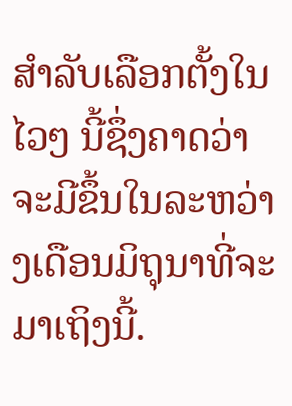ສຳລັບເລືອກຕັ້ງໃນໄວໆ ນີ້ຊຶ່ງຄາດວ່າຈະມີຂຶ້ນໃນລະຫວ່າງເດືອນມິຖຸນາທີ່ຈະມາເຖິງນີ້.